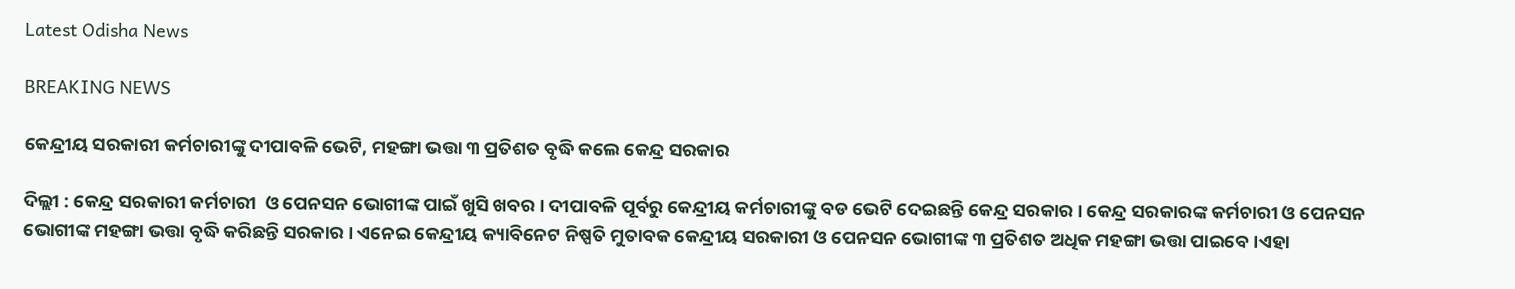Latest Odisha News

BREAKING NEWS

କେନ୍ଦ୍ରୀୟ ସରକାରୀ କର୍ମଚାରୀଙ୍କୁ ଦୀପାବଳି ଭେଟି, ମହଙ୍ଗା ଭତ୍ତା ୩ ପ୍ରତିଶତ ବୃଦ୍ଧି କଲେ କେନ୍ଦ୍ର ସରକାର

ଦିଲ୍ଲୀ : କେନ୍ଦ୍ର ସରକାରୀ କର୍ମଚାରୀ  ଓ ପେନସନ ଭୋଗୀଙ୍କ ପାଇଁ ଖୁସି ଖବର । ଦୀପାବଳି ପୂର୍ବରୁ କେନ୍ଦ୍ରୀୟ କର୍ମଚାରୀଙ୍କୁ ବଡ ଭେଟି ଦେଇଛନ୍ତି କେନ୍ଦ୍ର ସରକାର । କେନ୍ଦ୍ର ସରକାରଙ୍କ କର୍ମଚାରୀ ଓ ପେନସନ ଭୋଗୀଙ୍କ ମହଙ୍ଗା ଭତ୍ତା ବୃଦ୍ଧି କରିଛନ୍ତି ସରକାର । ଏନେଇ କେନ୍ଦ୍ରୀୟ କ୍ୟାବିନେଟ ନିଷ୍ପତି ମୁତାବକ କେନ୍ଦ୍ରୀୟ ସରକାରୀ ଓ ପେନସନ ଭୋଗୀଙ୍କ ୩ ପ୍ରତିଶତ ଅଧିକ ମହଙ୍ଗା ଭତ୍ତା ପାଇବେ।ଏହା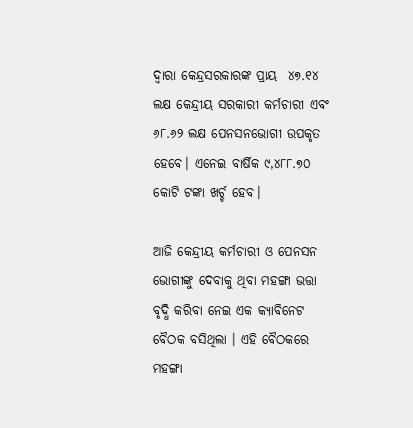ଦ୍ୱାରା କେନ୍ଦ୍ରସରକାରଙ୍କ ପ୍ରାୟ  ୪୭.୧୪ ଲକ୍ଷ କେନ୍ଦ୍ରୀୟ ସରକାରୀ କର୍ମଚାରୀ ଏବଂ ୬୮.୬୨ ଲକ୍ଷ ପେନସନଭୋଗୀ ଉପକୃତ ହେବେ। ଏନେଇ ବାର୍ଷିକ ୯,୪୮୮.୭୦ କୋଟି ଟଙ୍କା ଖର୍ଚ୍ଚ ହେବ।

ଆଜି କେନ୍ଦ୍ରୀୟ କର୍ମଚାରୀ ଓ ପେନସନ ଭୋଗୀଙ୍କୁ ଦେବାକୁ ଥିବା ମହଙ୍ଗା ଭତ୍ତା ବୃଦ୍ଧି କରିବା ନେଇ ଏକ କ୍ୟାବିନେଟ ବୈଠକ ବସିଥିଲା । ଏହି ବୈଠକରେ ମହଙ୍ଗା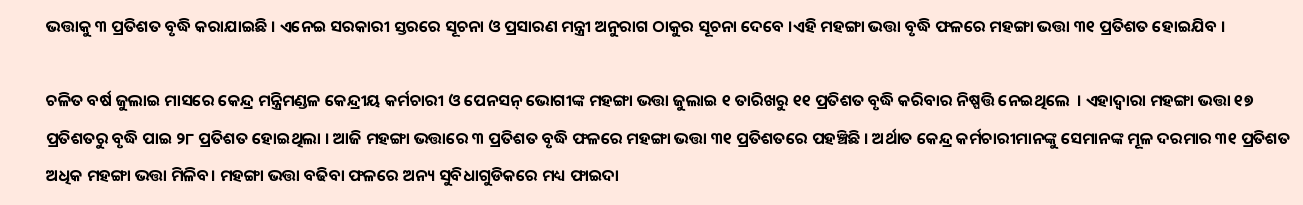ଭତ୍ତାକୁ ୩ ପ୍ରତିଶତ ବୃଦ୍ଧି କରାଯାଇଛି । ଏନେଇ ସରକାରୀ ସ୍ତରରେ ସୂଚନା ଓ ପ୍ରସାରଣ ମନ୍ତ୍ରୀ ଅନୁରାଗ ଠାକୁର ସୂଚନା ଦେବେ ।ଏହି ମହଙ୍ଗା ଭତ୍ତା ବୃଦ୍ଧି ଫଳରେ ମହଙ୍ଗା ଭତ୍ତା ୩୧ ପ୍ରତିଶତ ହୋଇଯିବ ।

ଚଳିତ ବର୍ଷ ଜୁଲାଇ ମାସରେ କେନ୍ଦ୍ର ମନ୍ତ୍ରିମଣ୍ଡଳ କେନ୍ଦ୍ରୀୟ କର୍ମଚାରୀ ଓ ପେନସନ୍ ଭୋଗୀଙ୍କ ମହଙ୍ଗା ଭତ୍ତା ଜୁଲାଇ ୧ ତାରିଖରୁ ୧୧ ପ୍ରତିଶତ ବୃଦ୍ଧି କରିବାର ନିଷ୍ପତ୍ତି ନେଇଥିଲେ  । ଏହାଦ୍ୱାରା ମହଙ୍ଗା ଭତ୍ତା ୧୭ ପ୍ରତିଶତରୁ ବୃଦ୍ଧି ପାଇ ୨୮ ପ୍ରତିଶତ ହୋଇଥିଲା । ଆଜି ମହଙ୍ଗା ଭତ୍ତାରେ ୩ ପ୍ରତିଶତ ବୃଦ୍ଧି ଫଳରେ ମହଙ୍ଗା ଭତ୍ତା ୩୧ ପ୍ରତିଶତରେ ପହଞ୍ଚିଛି । ଅର୍ଥାତ କେନ୍ଦ୍ର କର୍ମଚାରୀମାନଙ୍କୁ ସେମାନଙ୍କ ମୂଳ ଦରମାର ୩୧ ପ୍ରତିଶତ ଅଧିକ ମହଙ୍ଗା ଭତ୍ତା ମିଳିବ। ମହଙ୍ଗା ଭତ୍ତା ବଢିବା ଫଳରେ ଅନ୍ୟ ସୁବିଧାଗୁଡିକରେ ମଧ୍ୟ ଫାଇଦା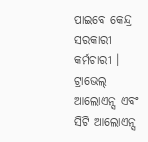ପାଇବେ କେନ୍ଦ୍ର ସରକାରୀ କର୍ମଚାରୀ । ଟ୍ରାଭେଲ୍‌ ଆଲୋଏନ୍ସ ଏବଂ ସିଟି ଆଲୋଏନ୍ସ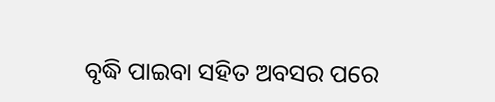ବୃଦ୍ଧି ପାଇବା ସହିତ ଅବସର ପରେ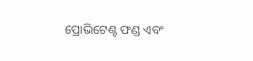ପ୍ରୋଭିଟେଣ୍ଟ ଫଣ୍ଡ ଏବଂ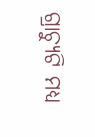ଗ୍ରାଚ୍ୟୁଟି ମଧ୍ୟ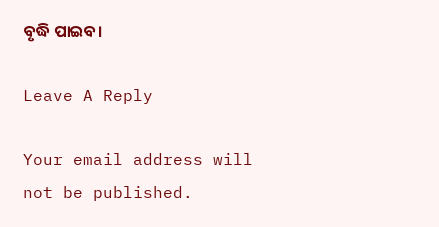ବୃଦ୍ଧି ପାଇବ।

Leave A Reply

Your email address will not be published.